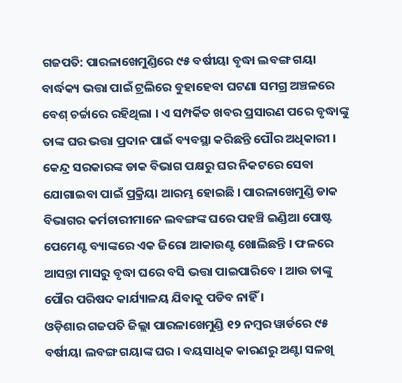ଗଜପତି: ପାରଳାଖେମୁଣ୍ଡିରେ ୯୫ ବର୍ଷୀୟା ବୃଦ୍ଧା ଲବଙ୍ଗ ଗୟା ବାର୍ଦ୍ଧକ୍ୟ ଭତ୍ତା ପାଇଁ ଟ୍ରଲିରେ ବୁହାହେବା ଘଟଣା ସମଗ୍ର ଅଞ୍ଚଳରେ ବେଶ୍ ଚର୍ଚ୍ଚାରେ ରହିଥିଲା । ଏ ସମ୍ପର୍କିତ ଖବର ପ୍ରସାରଣ ପରେ ବୃଦ୍ଧାଙ୍କୁ ତାଙ୍କ ଘର ଭତ୍ତା ପ୍ରଦାନ ପାଇଁ ବ୍ୟବସ୍ଥା କରିଛନ୍ତି ପୌର ଅଧିକାରୀ । କେନ୍ଦ୍ର ସରକାରଙ୍କ ଡାକ ବିଭାଗ ପକ୍ଷରୁ ଘର ନିକଟରେ ସେବା ଯୋଗାଇବା ପାଇଁ ପ୍ରକ୍ରିୟା ଆରମ୍ଭ ହୋଇଛି । ପାରଳାଖେମୁଣ୍ଡି ଡାକ ବିଭାଗର କର୍ମଚାରୀମାନେ ଲବଙ୍ଗଙ୍କ ଘରେ ପହଞ୍ଚି ଇଣ୍ଡିଆ ପୋଷ୍ଟ ପେମେଣ୍ଟ ବ୍ୟାଙ୍କରେ ଏକ ଜିରୋ ଆକାଉଣ୍ଟ ଖୋଲିଛନ୍ତି । ଫଳରେ ଆସନ୍ତା ମାସରୁ ବୃଦ୍ଧା ଘରେ ବସି ଭତ୍ତା ପାଇପାରିବେ । ଆଉ ତାଙ୍କୁ ପୌର ପରିଷଦ କାର୍ଯ୍ୟାଳୟ ଯିବାକୁ ପଡିବ ନାହିଁ ।
ଓଡ଼ିଶାର ଗଜପତି ଜିଲ୍ଲା ପାରଳାଖେମୁଣ୍ଡି ୧୨ ନମ୍ବର ୱାର୍ଡରେ ୯୫ ବର୍ଷୀୟା ଲବଙ୍ଗ ଗୟାଙ୍କ ଘର । ବୟସାଧିକ କାରଣରୁ ଅଣ୍ଟା ସଳଖି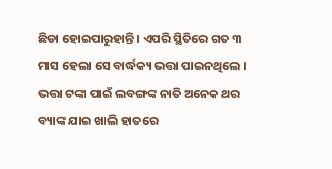ଛିଡା ହୋଇପାରୁହାନ୍ତି । ଏପରି ସ୍ଥିତିରେ ଗତ ୩ ମାସ ହେଲା ସେ ବାର୍ଦ୍ଧକ୍ୟ ଭତ୍ତା ପାଇନଥିଲେ । ଭତ୍ତା ଟଙ୍କା ପାଇଁ ଲବଙ୍ଗଙ୍କ ନାତି ଅନେକ ଥର ବ୍ୟାଙ୍କ ଯାଇ ଖାଲି ହାତରେ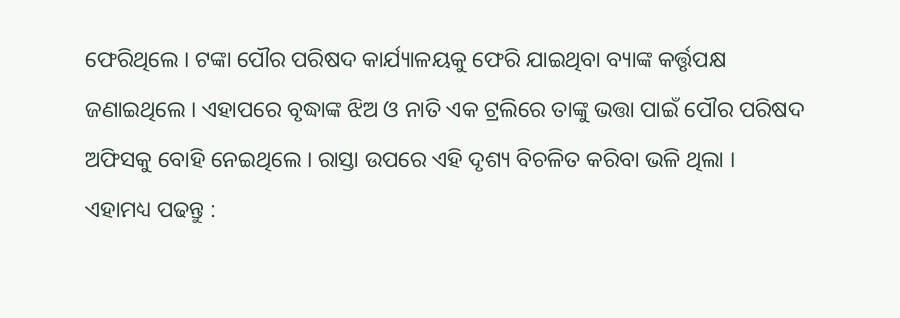ଫେରିଥିଲେ । ଟଙ୍କା ପୌର ପରିଷଦ କାର୍ଯ୍ୟାଳୟକୁ ଫେରି ଯାଇଥିବା ବ୍ୟାଙ୍କ କର୍ତ୍ତୃପକ୍ଷ ଜଣାଇଥିଲେ । ଏହାପରେ ବୃଦ୍ଧାଙ୍କ ଝିଅ ଓ ନାତି ଏକ ଟ୍ରଲିରେ ତାଙ୍କୁ ଭତ୍ତା ପାଇଁ ପୌର ପରିଷଦ ଅଫିସକୁ ବୋହି ନେଇଥିଲେ । ରାସ୍ତା ଉପରେ ଏହି ଦୃଶ୍ୟ ବିଚଳିତ କରିବା ଭଳି ଥିଲା ।
ଏହାମଧ୍ୟ ପଢନ୍ତୁ :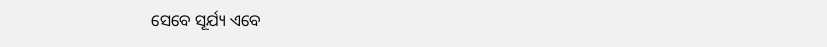ସେବେ ସୂର୍ଯ୍ୟ ଏବେ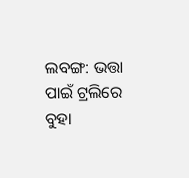ଲବଙ୍ଗ: ଭତ୍ତା ପାଇଁ ଟ୍ରଲିରେ ବୁହା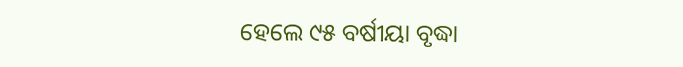ହେଲେ ୯୫ ବର୍ଷୀୟା ବୃଦ୍ଧା